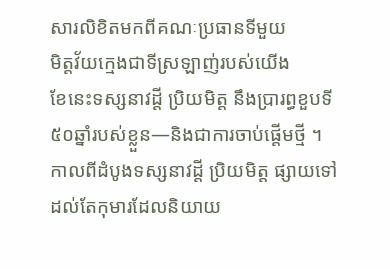សារលិខិតមកពីគណៈប្រធានទីមួយ
មិត្តវ័យក្មេងជាទីស្រឡាញ់របស់យើង
ខែនេះទស្សនាវដ្តី ប្រិយមិត្ត នឹងប្រារព្ធខួបទី ៥០ឆ្នាំរបស់ខ្លួន—និងជាការចាប់ផ្តើមថ្មី ។ កាលពីដំបូងទស្សនាវដ្តី ប្រិយមិត្ត ផ្សាយទៅដល់តែកុមារដែលនិយាយ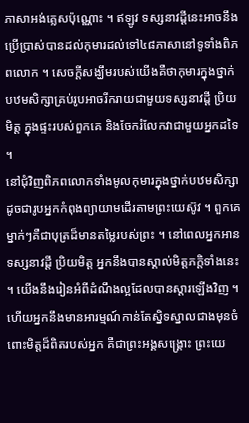ភាសាអង់គ្លេសប៉ុណ្ណោះ ។ ឥឡូវ ទស្សនាវដ្ដីនេះអាចនឹងប្រើប្រាស់បានដល់កុមារដល់ទៅ៤៨ភាសានៅទូទាំងពិភពលោក ។ សេចក្តីសង្ឃឹមរបស់យើងគឺថាកុមារក្នុងថ្នាក់បឋមសិក្សាគ្រប់រូបអាចរីករាយជាមួយទស្សនាវដ្តី ប្រិយមិត្ត ក្នុងផ្ទះរបស់ពួកគេ និងចែករំលែកវាជាមួយអ្នកដទៃ ។
នៅជុំវិញពិភពលោកទាំងមូលកុមារក្នុងថ្នាក់បឋមសិក្សាដូចជារូបអ្នកកំពុងព្យាយាមដើរតាមព្រះយេស៊ូវ ។ ពួកគេម្នាក់ៗគឺជាបុត្រដ៏មានតម្លៃរបស់ព្រះ ។ នៅពេលអ្នកអានទស្សនាវដ្តី ប្រិយមិត្ត អ្នកនឹងបានស្គាល់មិត្តភក្តិទាំងនេះ ។ យើងនឹងរៀនអំពីដំណឹងល្អដែលបានស្តារឡើងវិញ ។ ហើយអ្នកនឹងមានអារម្មណ៍កាន់តែស្និទស្នាលជាងមុនចំពោះមិត្តដ៏ពិតរបស់អ្នក គឺជាព្រះអង្គសង្គ្រោះ ព្រះយេ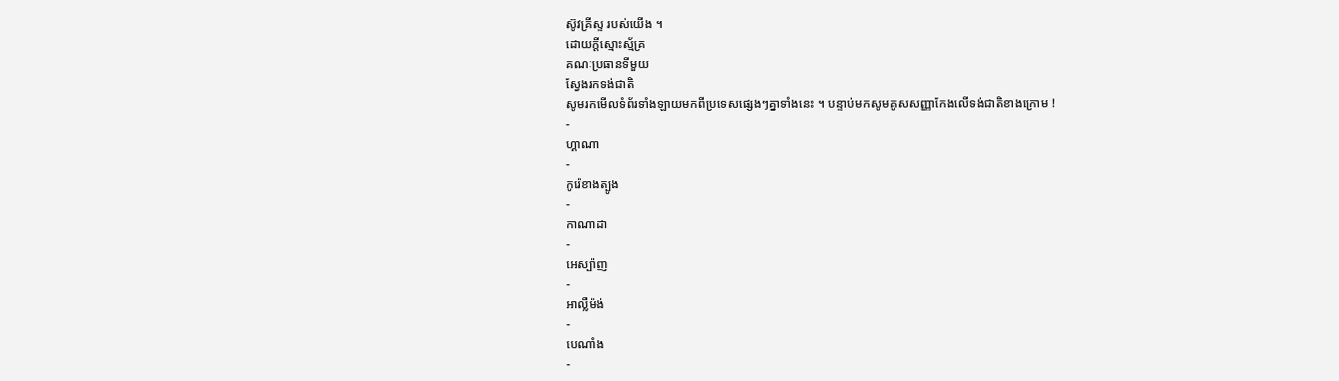ស៊ូវគ្រីស្ទ របស់យើង ។
ដោយក្ដីស្មោះស្ម័គ្រ
គណៈប្រធានទីមួយ
ស្វែងរកទង់ជាតិ
សូមរកមើលទំព័រទាំងឡាយមកពីប្រទេសផ្សេងៗគ្នាទាំងនេះ ។ បន្ទាប់មកសូមគូសសញ្ញាកែងលើទង់ជាតិខាងក្រោម !
-
ហ្គាណា
-
កូរ៉េខាងត្បូង
-
កាណាដា
-
អេស្ប៉ាញ
-
អាល្លឺម៉ង់
-
បេណាំង
-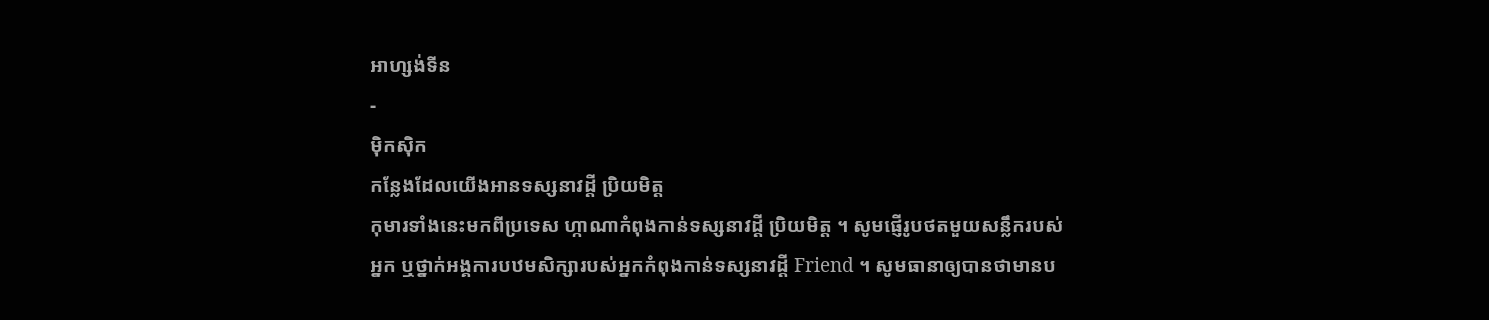អាហ្សង់ទីន
-
ម៉ិកស៊ិក
កន្លែងដែលយើងអានទស្សនាវដ្តី ប្រិយមិត្ត
កុមារទាំងនេះមកពីប្រទេស ហ្កាណាកំពុងកាន់ទស្សនាវដ្តី ប្រិយមិត្ត ។ សូមផ្ញើរូបថតមួយសន្លឹករបស់អ្នក ឬថ្នាក់អង្គការបឋមសិក្សារបស់អ្នកកំពុងកាន់ទស្សនាវដ្តី Friend ។ សូមធានាឲ្យបានថាមានប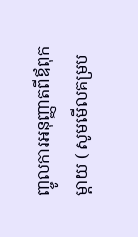ញ្ចូលការអនុញ្ញាតពីឪពុកម្តាយ ( សូមមើលគម្រប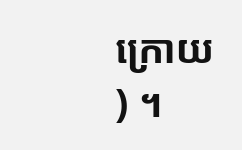ក្រោយ ) ។